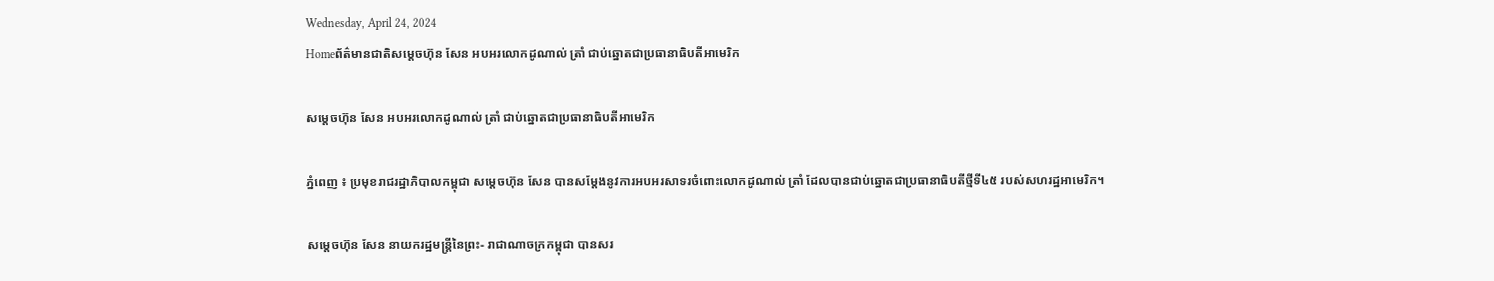Wednesday, April 24, 2024
Homeព័ត៌មានជាតិសម្តេចហ៊ុន សែន អបអរលោកដូណាល់ ត្រាំ ជាប់ឆ្នោតជាប្រធានាធិបតីអាមេរិក

សម្តេចហ៊ុន សែន អបអរលោកដូណាល់ ត្រាំ ជាប់ឆ្នោតជាប្រធានាធិបតីអាមេរិក

ភ្នំពេញ ៖ ប្រមុខរាជរដ្ឋាភិបាលកម្ពុជា សម្តេចហ៊ុន សែន បានសម្តែងនូវការអបអរសាទរចំពោះលោកដូណាល់ ត្រាំ ដែលបានជាប់ឆ្នោតជាប្រធានាធិបតីថ្មីទី៤៥ របស់សហរដ្ឋអាមេរិក។

សម្តេចហ៊ុន សែន នាយករដ្ឋមន្ត្រីនៃព្រះ- រាជាណាចក្រកម្ពុជា បានសរ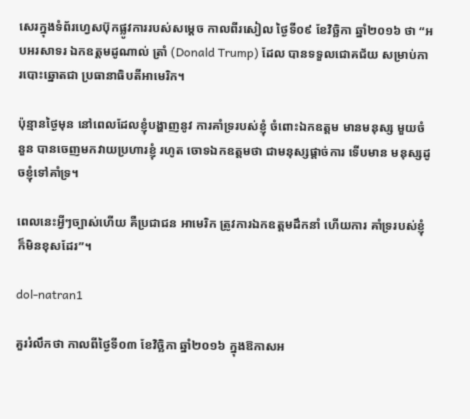សេរក្នុងទំព័រហ្វេសប៊ុកផ្លូវការរបស់សម្តេច កាលពីរសៀល ថ្ងៃទី០៩ ខែវិច្ឆិកា ឆ្នាំ២០១៦ ថា “អបអរសាទរ ឯកឧត្តមដូណាល់ ត្រាំ (Donald Trump) ដែល បានទទួលជោគជ័យ សម្រាប់ការបោះឆ្នោតជា ប្រធានាធិបតីអាមេរិក។

ប៉ុន្មានថ្ងៃមុន នៅពេលដែលខ្ញុំបង្ហាញនូវ ការគាំទ្ររបស់ខ្ញុំ ចំពោះឯកឧត្តម មានមនុស្ស មួយចំនួន បានចេញមកវាយប្រហារខ្ញុំ រហូត ចោទឯកឧត្តមថា ជាមនុស្សផ្តាច់ការ ទើបមាន មនុស្សដូចខ្ញុំទៅគាំទ្រ។

ពេលនេះអ្វីៗច្បាស់ហើយ គឺប្រជាជន អាមេរិក ត្រូវការឯកឧត្តមដឹកនាំ ហើយការ គាំទ្ររបស់ខ្ញុំក៏មិនខុសដែរ”។

dol-natran1

គួររំលឹកថា កាលពីថ្ងៃទី០៣ ខែវិច្ឆិកា ឆ្នាំ២០១៦ ក្នុងឱកាសអ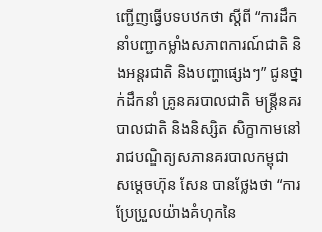ញ្ជើញធ្វើបទបឋកថា ស្តីពី “ការដឹកនាំបញ្ជាកម្លាំងសភាពការណ៍ជាតិ និងអន្តរជាតិ និងបញ្ហាផ្សេងៗ” ជូនថ្នាក់ដឹកនាំ គ្រូនគរបាលជាតិ មន្ត្រីនគរបាលជាតិ និងនិស្សិត សិក្ខាកាមនៅរាជបណ្ឌិត្យសភានគរបាលកម្ពុជា សម្តេចហ៊ុន សែន បានថ្លែងថា “ការប្រែប្រួលយ៉ាងគំហុកនៃ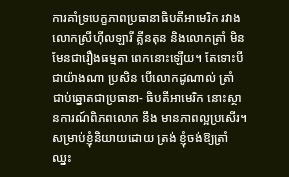ការគាំទ្របេក្ខភាពប្រធានាធិបតីអាមេរិក រវាងលោកស្រីហ៊ីលឡារី គ្លីនតុន និងលោកត្រាំ មិនមែនជារឿងធម្មតា ពេកនោះឡើយ។ តែទោះបីជាយ៉ាងណា ប្រសិន បើលោកដូណាល់ ត្រាំ ជាប់ឆ្នោតជាប្រធានា- ធិបតីអាមេរិក នោះស្ថានការណ៍ពិភពលោក នឹង មានភាពល្អប្រសើរ។ សម្រាប់ខ្ញុំនិយាយដោយ ត្រង់ ខ្ញុំចង់ឱ្យត្រាំ ឈ្នះ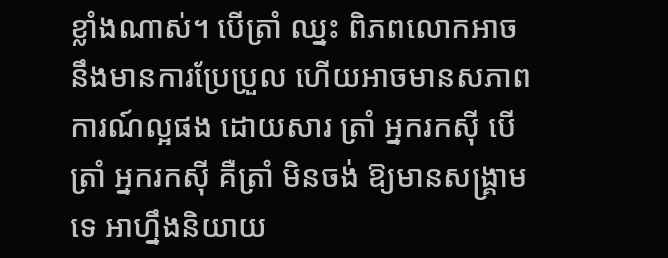ខ្លាំងណាស់។ បើត្រាំ ឈ្នះ ពិភពលោកអាចនឹងមានការប្រែប្រួល ហើយអាចមានសភាពការណ៍ល្អផង ដោយសារ ត្រាំ អ្នករកស៊ី បើត្រាំ អ្នករកស៊ី គឺត្រាំ មិនចង់ ឱ្យមានសង្គ្រាមទេ អាហ្នឹងនិយាយ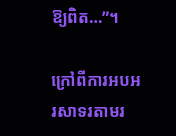ឱ្យពិត…”។

ក្រៅពីការអបអរសាទរតាមរ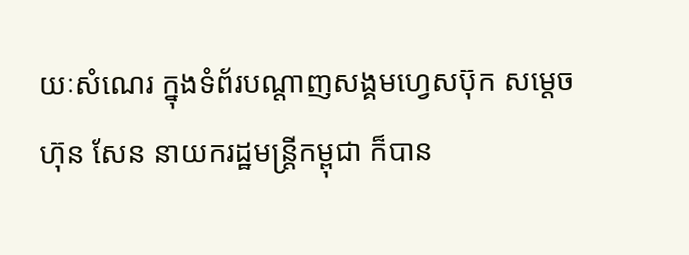យៈសំណេរ ក្នុងទំព័របណ្តាញសង្គមហ្វេសប៊ុក សម្តេចហ៊ុន សែន នាយករដ្ឋមន្ត្រីកម្ពុជា ក៏បាន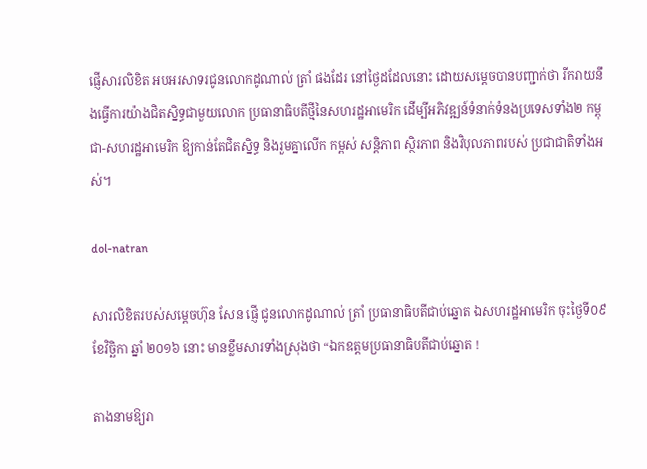ផ្ញើសារលិខិត អបអរសាទរជូនលោកដូណាល់ ត្រាំ ផងដែរ នៅថ្ងៃដដែលនោះ ដោយសម្តេចបានបញ្ជាក់ថា រីករាយនឹងធ្វើការយ៉ាងជិតស្និទ្ធជាមួយលោក ប្រធានាធិបតីថ្មីនៃសហរដ្ឋអាមេរិក ដើម្បីអភិវឌ្ឍន៍ទំនាក់ទំនងប្រទេសទាំង២ កម្ពុជា-សហរដ្ឋអាមេរិក ឱ្យកាន់តែជិតស្និទ្ធ និងរួមគ្នាលើក កម្ពស់ សន្តិភាព ស្ថិរភាព និងវិបុលភាពរបស់ ប្រជាជាតិទាំងអស់។

dol-natran

សារលិខិតរបស់សម្តេចហ៊ុន សែន ផ្ញើ ជូនលោកដូណាល់ ត្រាំ ប្រធានាធិបតីជាប់ឆ្នោត ឯសហរដ្ឋអាមេរិក ចុះថ្ងៃទី០៩ ខែវិច្ឆិកា ឆ្នាំ ២០១៦ នោះ មានខ្លឹមសារទាំងស្រុងថា “ឯកឧត្តមប្រធានាធិបតីជាប់ឆ្នោត !

តាងនាមឱ្យរា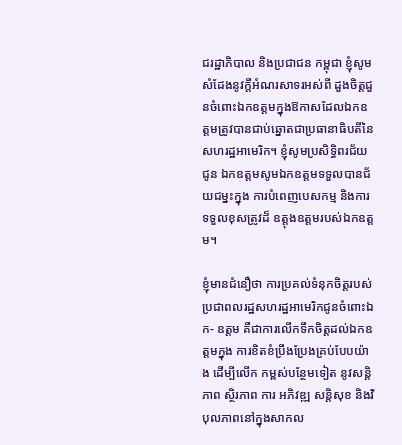ជរដ្ឋាភិបាល និងប្រជាជន កម្ពុជា ខ្ញុំសូមសំដែងនូវក្តីអំណរសាទរអស់ពី ដួងចិត្តជួនចំពោះឯកឧត្តមក្នុងឱកាសដែលឯកឧត្តមត្រូវបានជាប់ឆ្នោតជាប្រធានាធិបតីនៃ សហរដ្ឋអាមេរិក។ ខ្ញុំសូមប្រសិទ្ធិពរជ័យជូន ឯកឧត្តមសូមឯកឧត្តមទទួលបានជ័យជម្នះក្នុង ការបំពេញបេសកម្ម និងការទទួលខុសត្រូវដ៏ ឧត្តុងឧត្តមរបស់ឯកឧត្តម។

ខ្ញុំមានជំនឿថា ការប្រគល់ទំនុកចិត្តរបស់ ប្រជាពលរដ្ឋសហរដ្ឋអាមេរិកជូនចំពោះឯក- ឧត្តម គឺជាការលើកទឹកចិត្តដល់ឯកឧត្តមក្នុង ការខិតខំប្រឹងប្រែងគ្រប់បែបយ៉ាង ដើម្បីលើក កម្ពស់បន្ថែមទៀត នូវសន្តិភាព ស្ថិរភាព ការ អភិវឌ្ឍ សន្តិសុខ និងវិបុលភាពនៅក្នុងសាកល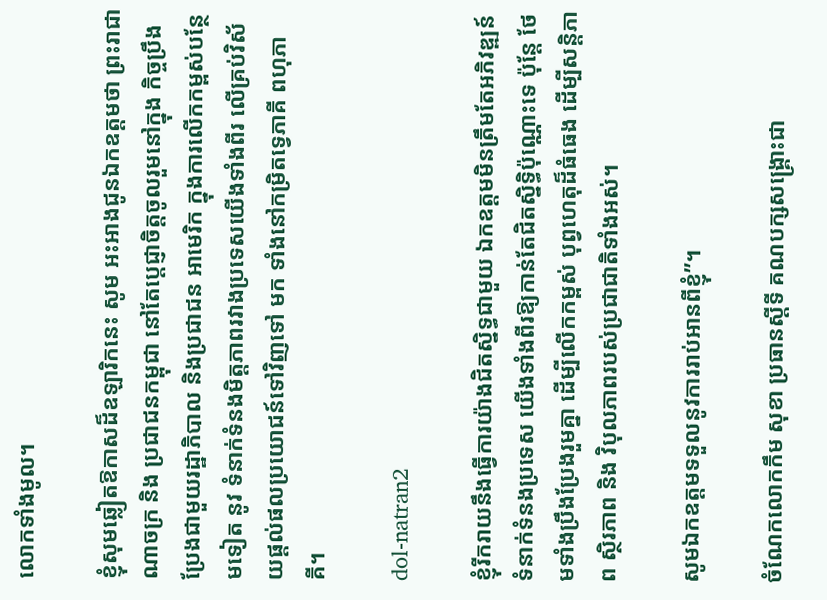លោកទាំងមូល។

ខ្ញុំសុមឆ្លៀតឱកាសដ៏ឧឡារិកនេះ សូម អះអាងជូនឯកឧត្តមថា ព្រះរាជាណាចក្រ និង ប្រជាជនកម្ពុជា នៅតែប្តេជ្ញាចិត្តចូលរួមនៅក្នុង កិច្ចប្រឹងប្រែងជាមួយរដ្ឋាភិបាល និងប្រជាជន អាមេរិក ក្នុងការលើកកម្ពស់បន្ថែមទៀត នូវ ទំនាក់ទំនងមិត្តភាពរវាងប្រទេសយើងទាំងពីរ លើគ្រប់វិស័យផ្តល់ផលប្រយោជន៍ទៅវិញទៅ មក ទាំងនៅកម្រិតទ្វេភាគី ពហុភាគី។

dol-natran2

ខ្ញុំរីករាយនឹងធ្វើការយ៉ាងជិតស្និទ្ធជាមួយ ឯកឧត្តមមិនត្រឹមតែអភិវឌ្ឍន៍ទំនាក់ទំនងប្រទេស យើងទាំងពីរឱ្យកាន់តែជិតស្និទ្ធិប៉ុណ្ណោះទេ ប៉ុន្តែ ថែមទាំងប្រឹងប្រែងរួមគ្នា ដើម្បីលើកកម្ពស់ បុព្វហេតុដ៏ធំធេង ដើម្បីសន្តិភាព ស្ថិរភាព និង វិបុលភាពរបស់ប្រជាជាតិទាំងអស់។

សូមឯកឧត្តមទទួលនូវការរាប់អានពីខ្ញុំ”។

ចំណែកលោកកឹម សុខា ប្រធានស្តីទី គណបក្សសង្គ្រោះជា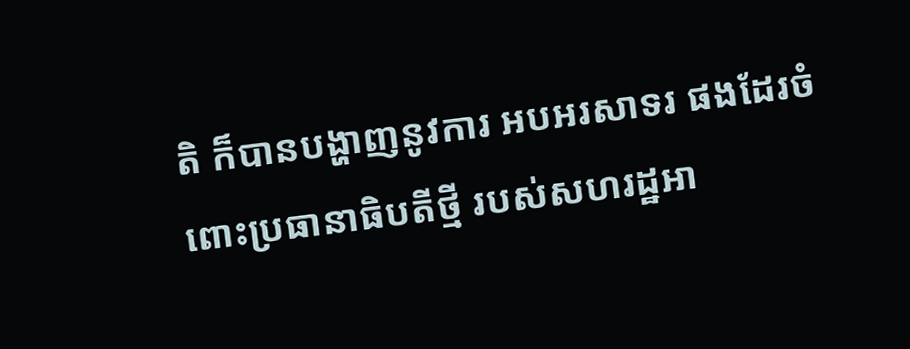តិ ក៏បានបង្ហាញនូវការ អបអរសាទរ ផងដែរចំពោះប្រធានាធិបតីថ្មី របស់សហរដ្ឋអា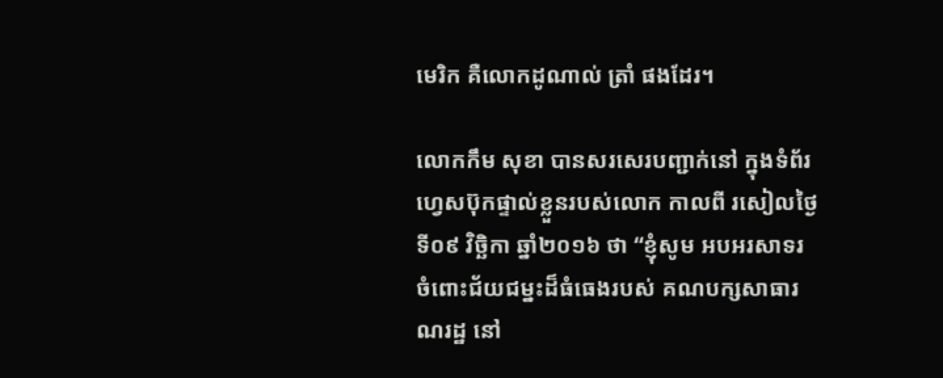មេរិក គឺលោកដូណាល់ ត្រាំ ផងដែរ។

លោកកឹម សុខា បានសរសេរបញ្ជាក់នៅ ក្នុងទំព័រហ្វេសប៊ុកផ្ទាល់ខ្លួនរបស់លោក កាលពី រសៀលថ្ងៃទី០៩ វិច្ឆិកា ឆ្នាំ២០១៦ ថា “ខ្ញុំសូម អបអរសាទរចំពោះជ័យជម្នះដ៏ធំធេងរបស់ គណបក្សសាធារណរដ្ឋ នៅ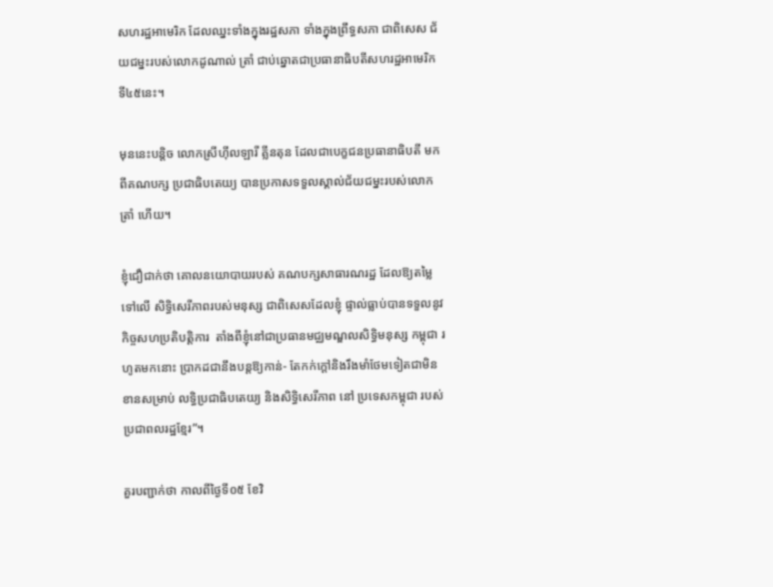សហរដ្ឋអាមេរិក ដែលឈ្នះទាំងក្នុងរដ្ឋសភា ទាំងក្នុងព្រឹទ្ធសភា ជាពិសេស ជ័យជម្នះរបស់លោកដូណាល់ ត្រាំ ជាប់ឆ្នោតជាប្រធានាធិបតីសហរដ្ឋអាមេរិក ទី៤៥នេះ។

មុននេះបន្តិច លោកស្រីហ៊ីលឡារី គ្លីនតុន ដែលជាបេក្ខជនប្រធានាធិបតី មកពីគណបក្ស ប្រជាធិបតេយ្យ បានប្រកាសទទួលស្គាល់ជ័យជម្នះរបស់លោកត្រាំ ហើយ។

ខ្ញុំជឿជាក់ថា គោលនយោបាយរបស់ គណបក្សសាធារណរដ្ឋ ដែលឱ្យតម្លៃទៅលើ សិទ្ធិសេរីភាពរបស់មនុស្ស ជាពិសេសដែលខ្ញុំ ផ្ទាល់ធ្លាប់បានទទួលនូវកិច្ចសហប្រតិបត្តិការ  តាំងពីខ្ញុំនៅជាប្រធានមជ្ឈមណ្ឌលសិទ្ធិមនុស្ស កម្ពុជា រហូតមកនោះ ប្រាកដជានឹងបន្តឱ្យកាន់- តែកក់ក្តៅនិងរឹងមាំថែមទៀតជាមិនខានសម្រាប់ លទ្ធិប្រជាធិបតេយ្យ និងសិទ្ធិសេរីភាព នៅ ប្រទេសកម្ពុជា របស់ប្រជាពលរដ្ឋខ្មែរ”។

គួរបញ្ជាក់ថា កាលពីថ្ងៃទី០៥ ខែវិ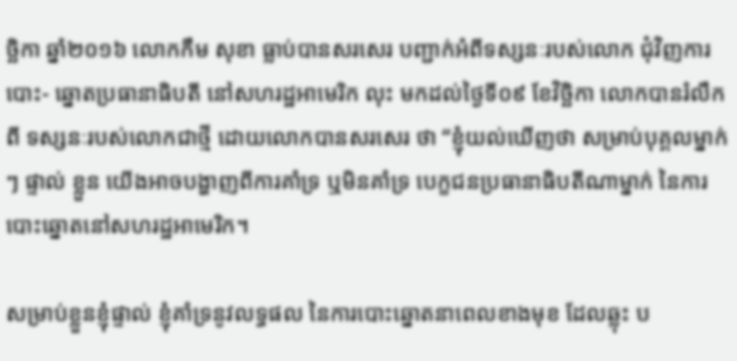ច្ឆិកា ឆ្នាំ២០១៦ លោកកឹម សុខា ធ្លាប់បានសរសេរ បញ្ជាក់អំពីទស្សនៈរបស់លោក ជុំវិញការបោះ- ឆ្នោតប្រធានាធិបតី នៅសហរដ្ឋអាមេរិក លុះ មកដល់ថ្ងៃទី០៩ ខែវិច្ឆិកា លោកបានរំលឹកពី ទស្សនៈរបស់លោកជាថ្មី ដោយលោកបានសរសេរ ថា “ខ្ញុំយល់ឃើញថា សម្រាប់បុគ្គលម្នាក់ៗ ផ្ទាល់ ខ្លួន យើងអាចបង្ហាញពីការគាំទ្រ ឬមិនគាំទ្រ បេក្ខជនប្រធានាធិបតីណាម្នាក់ នៃការបោះឆ្នោតនៅសហរដ្ឋអាមេរិក។

សម្រាប់ខ្លួនខ្ញុំផ្ទាល់ ខ្ញុំគាំទ្រនូវលទ្ធផល នៃការបោះឆ្នោតនាពេលខាងមុខ ដែលឆ្លុះ ប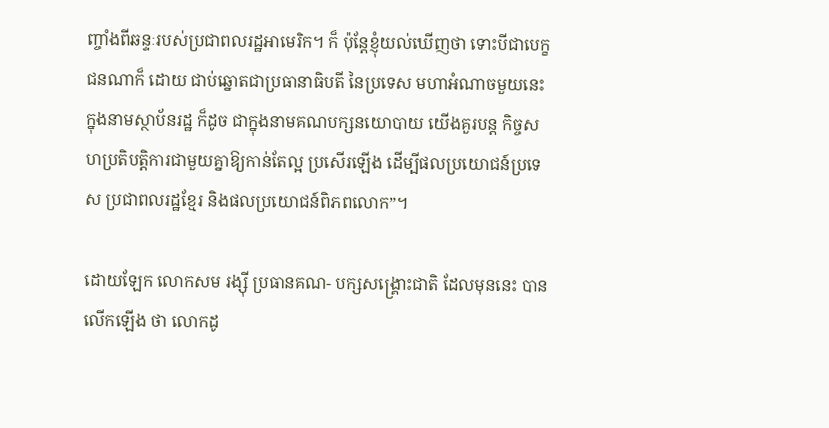ញ្ចាំងពីឆន្ទៈរបស់ប្រជាពលរដ្ឋអាមេរិក។ ក៏ ប៉ុន្តែខ្ញុំយល់ឃើញថា ទោះបីជាបេក្ខជនណាក៏ ដោយ ជាប់ឆ្នោតជាប្រធានាធិបតី នៃប្រទេស មហាអំណាចមួយនេះ ក្នុងនាមស្ថាប័នរដ្ឋ ក៏ដូច ជាក្នុងនាមគណបក្សនយោបាយ យើងគួរបន្ត កិច្ចសហប្រតិបត្តិការជាមួយគ្នាឱ្យកាន់តែល្អ ប្រសើរឡើង ដើម្បីផលប្រយោជន៍ប្រទេស ប្រជាពលរដ្ឋខ្មែរ និងផលប្រយោជន៍ពិភពលោក”។

ដោយឡែក លោកសម រង្ស៊ី ប្រធានគណ- បក្សសង្គ្រោះជាតិ ដែលមុននេះ បានលើកឡើង ថា លោកដូ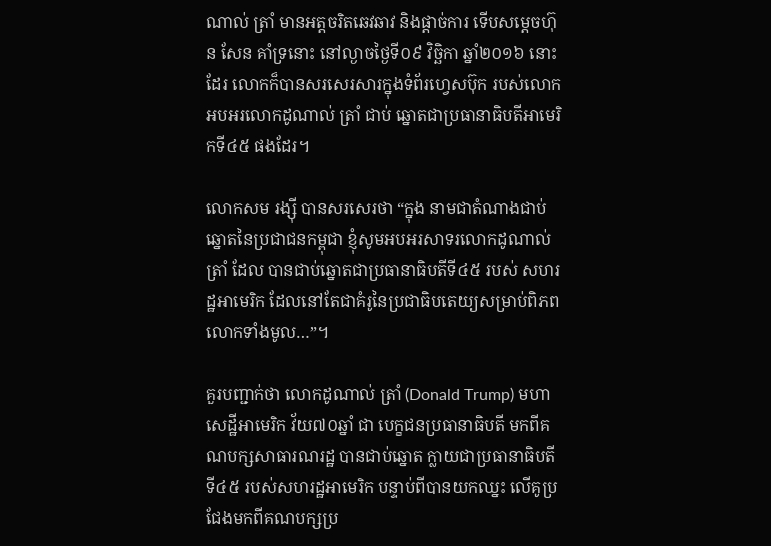ណាល់ ត្រាំ មានអត្តចរិតឆេវឆាវ និងផ្តាច់ការ ទើបសម្តេចហ៊ុន សែន គាំទ្រនោះ នៅល្ងាចថ្ងៃទី០៩ វិច្ឆិកា ឆ្នាំ២០១៦ នោះដែរ លោកក៏បានសរសេរសារក្នុងទំព័រហ្វេសប៊ុក របស់លោក អបអរលោកដូណាល់ ត្រាំ ជាប់ ឆ្នោតជាប្រធានាធិបតីអាមេរិកទី៤៥ ផងដែរ។

លោកសម រង្ស៊ី បានសរសេរថា “ក្នុង នាមជាតំណាងជាប់ឆ្នោតនៃប្រជាជនកម្ពុជា ខ្ញុំសូមអបអរសាទរលោកដូណាល់ ត្រាំ ដែល បានជាប់ឆ្នោតជាប្រធានាធិបតីទី៤៥ របស់ សហរដ្ឋអាមេរិក ដែលនៅតែជាគំរូនៃប្រជាធិបតេយ្យសម្រាប់ពិភពលោកទាំងមូល…”។

គួរបញ្ជាក់ថា លោកដូណាល់ ត្រាំ (Donald Trump) មហាសេដ្ឋីអាមេរិក វ័យ៧០ឆ្នាំ ជា បេក្ខជនប្រធានាធិបតី មកពីគណបក្សសាធារណរដ្ឋ បានជាប់ឆ្នោត ក្លាយជាប្រធានាធិបតីទី៤៥ របស់សហរដ្ឋអាមេរិក បន្ទាប់ពីបានយកឈ្នះ លើគូប្រជែងមកពីគណបក្សប្រ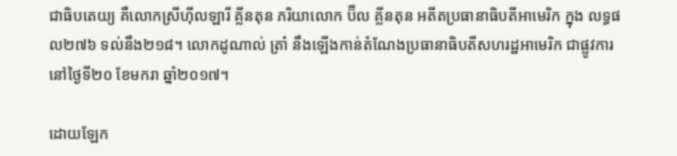ជាធិបតេយ្យ គឺលោកស្រីហ៊ីលឡារី គ្លីនតុន ភរិយាលោក ប៊ីល គ្លីនតុន អតីតប្រធានាធិបតីអាមេរិក ក្នុង លទ្ធផល២៧៦ ទល់នឹង២១៨។ លោកដូណាល់ ត្រាំ នឹងឡើងកាន់តំណែងប្រធានាធិបតីសហរដ្ឋអាមេរិក ជាផ្លូវការនៅថ្ងៃទី២០ ខែមករា ឆ្នាំ២០១៧។

ដោយឡែក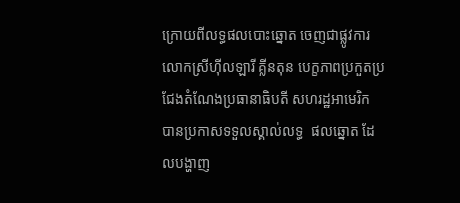ក្រោយពីលទ្ធផលបោះឆ្នោត ចេញជាផ្លូវការ លោកស្រីហ៊ីលឡារី គ្លីនតុន បេក្ខភាពប្រកួតប្រជែងតំណែងប្រធានាធិបតី សហរដ្ឋអាមេរិក បានប្រកាសទទួលស្គាល់លទ្ធ  ផលឆ្នោត ដែលបង្ហាញ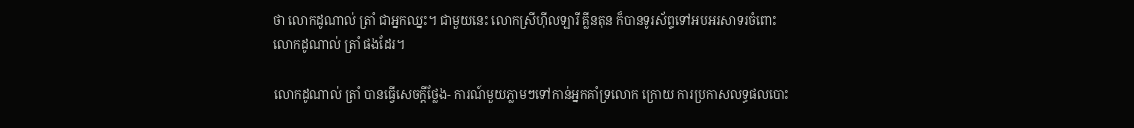ថា លោកដូណាល់ ត្រាំ ជាអ្នកឈ្នះ។ ជាមួយនេះ លោកស្រីហ៊ីលឡារី គ្លីនតុន ក៏បានទូរស័ព្ទទៅអបអរសាទរចំពោះ លោកដូណាល់ ត្រាំ ផងដែរ។

លោកដូណាល់ ត្រាំ បានធ្វើសេចក្តីថ្លែង- ការណ៍មួយភ្លាមៗទៅកាន់អ្នកគាំទ្រលោក ក្រោយ ការប្រកាសលទ្ធផលបោះ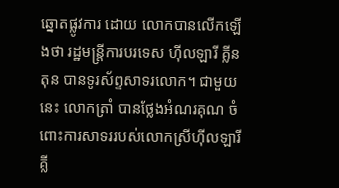ឆ្នោតផ្លូវការ ដោយ លោកបានលើកឡើងថា រដ្ឋមន្ត្រីការបរទេស ហ៊ីលឡារី គ្លីនតុន បានទូរស័ព្ទសាទរលោក។ ជាមួយនេះ លោកត្រាំ បានថ្លែងអំណរគុណ ចំពោះការសាទររបស់លោកស្រីហ៊ីលឡារី គ្លី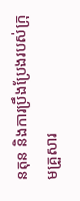នតុន និងការប្រឹងប្រែងរបស់ក្រុមគ្រួសារ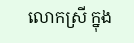លោកស្រី ក្នុង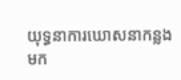យុទ្ធនាការឃោសនាកន្លងមក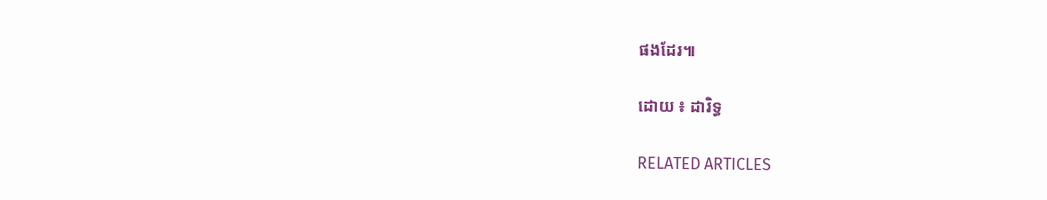ផងដែរ៕

ដោយ ៖ ដារិទ្ធ

RELATED ARTICLES